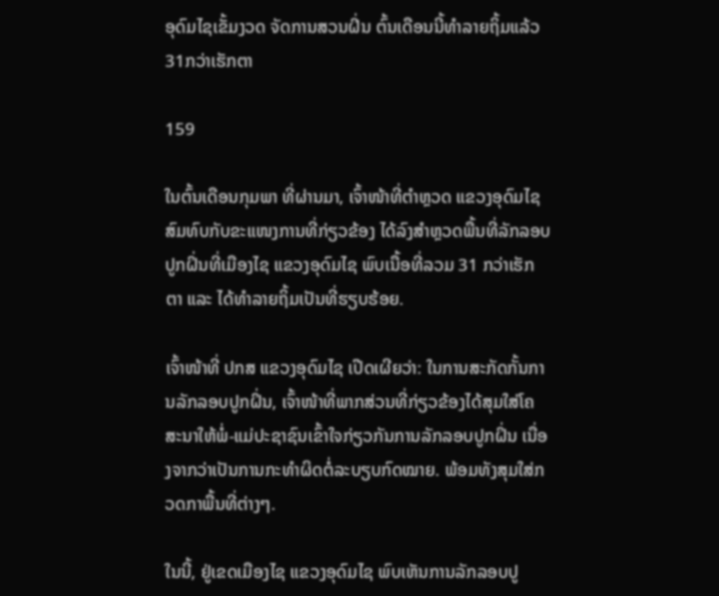ອຸດົມໄຊເຂັ້ມງວດ ຈັດການສວນຝິ່ນ ຕົ້ນເດືອນນີ້ທໍາລາຍຖິ້ມແລ້ວ 31ກວ່າເຮັກຕາ

159

ໃນຕົ້ນເດືອນກຸມພາ ທີ່ຜ່ານມາ, ເຈົ້າໜ້າທີ່ຕຳຫຼວດ ແຂວງອຸດົມໄຊ ສົມທົບກັບຂະແໜງການທີ່ກ່ຽວຂ້ອງ ໄດ້ລົງສຳຫຼວດພື້ນທີ່ລັກລອບປູກຝິ່ນທີ່ເມືອງໄຊ ແຂວງອຸດົມໄຊ ພົບເນື້ອທີ່ລວມ 31 ກວ່າເຮັກຕາ ແລະ ໄດ້ທໍາລາຍຖິ້ມເປັນທີ່ຮຽບຮ້ອຍ.

ເຈົ້າໜ້າທີ່ ປກສ ແຂວງອຸດົມໄຊ ເປີດເຜີຍວ່າ: ໃນການສະກັດກັ້ນການລັກລອບປູກຝິ່ນ, ເຈົ້າໜ້າທີ່ພາກສ່ວນທີ່ກ່ຽວຂ້ອງໄດ້ສຸມໃສ່ໂຄສະນາໃຫ້ພໍ່-ແມ່ປະຊາຊົນເຂົ້າໃຈກ່ຽວກັນການລັກລອບປູກຝິ່ນ ເນື່ອງຈາກວ່າເປັນການກະທຳຜິດຕໍ່ລະບຽບກົດໝາຍ. ພ້ອມທັງສຸມໃສ່ກວດກາພື້ນທີ່ຕ່າງໆ.

ໃນນີ້, ຢູ່ເຂດເມືອງໄຊ ແຂວງອຸດົມໄຊ ພົບເຫັນການລັກລອບປູ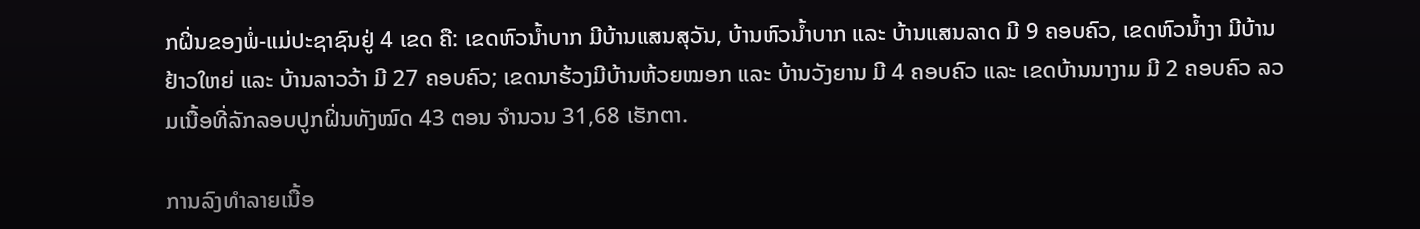ກຝິ່ນຂອງພໍ່-ແມ່ປະຊາຊົນຢູ່ 4 ເຂດ ຄື: ເຂດຫົວນໍ້າບາກ ມີບ້ານແສນສຸວັນ, ບ້ານຫົວນໍ້າບາກ ແລະ ບ້ານແສນລາດ ມີ 9 ຄອບຄົວ, ເຂດຫົວນໍ້າງາ ມີບ້ານຢ້າວໃຫຍ່ ແລະ ບ້ານລາວວ້າ ມີ 27 ຄອບຄົວ; ເຂດນາຮ້ວງມີບ້ານຫ້ວຍໝອກ ແລະ ບ້ານວັງຍານ ມີ 4 ຄອບຄົວ ແລະ ເຂດບ້ານນາງາມ ມີ 2 ຄອບຄົວ ລວມເນື້ອທີ່ລັກລອບປູກຝິ່ນທັງໝົດ 43 ຕອນ ຈໍານວນ 31,68 ເຮັກຕາ.

ການລົງທໍາລາຍເນື້ອ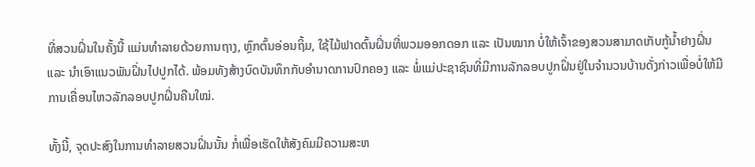ທີ່ສວນຝິ່ນໃນຄັ້ງນີ້ ແມ່ນທໍາລາຍດ້ວຍການຖາງ, ຫຼົກຕົ້ນອ່ອນຖິ້ມ, ໃຊ້ໄມ້ຟາດຕົ້ນຝິ່ນທີ່ພວມອອກດອກ ແລະ ເປັນໝາກ ບໍ່ໃຫ້ເຈົ້າຂອງສວນສາມາດເກັບກູ້ນໍ້າຢາງຝິ່ນ ແລະ ນໍາເອົາແນວພັນຝິ່ນໄປປູກໄດ້. ພ້ອມທັງສ້າງບົດບັນທຶກກັບອໍານາດການປົກຄອງ ແລະ ພໍ່ແມ່ປະຊາຊົນທີ່ມີການລັກລອບປູກຝິ່ນຢູ່ໃນຈຳນວນບ້ານດັ່ງກ່າວເພື່ອບໍ່ໃຫ້ມີການເຄື່ອນໄຫວລັກລອບປູກຝິ່ນຄືນໃໝ່.

ທັ້ງນີ້, ຈຸດປະສົງໃນການທໍາລາຍສວນຝິ່ນນັ້ນ ກໍ່ເພື່ອເຮັດໃຫ້ສັງຄົມມີຄວາມສະຫ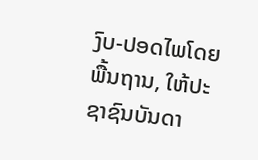ງົບ-ປອດໄພໂດຍພື້ນຖານ, ໃຫ້ປະຊາຊົນບັນດາ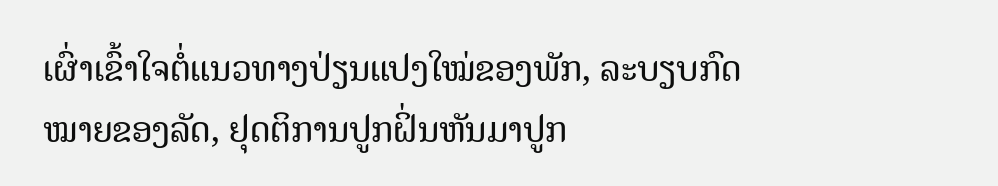ເຜົ່າເຂົ້າໃຈຕໍ່ແນວທາງປ່ຽນແປງໃໝ່ຂອງພັກ, ລະບຽບກົດໝາຍຂອງລັດ, ຢຸດຕິການປູກຝິ່ນຫັນມາປູກ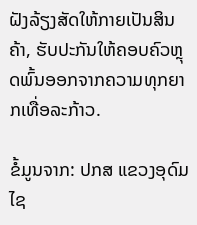ຝັງລ້ຽງສັດໃຫ້ກາຍເປັນສິນຄ້າ, ຮັບປະກັນໃຫ້ຄອບຄົວຫຼຸດພົ້ນອອກຈາກຄວາມທຸກຍາກເທື່ອລະກ້າວ.

ຂໍ້ມູນຈາກ: ປກສ ແຂວງອຸດົມໄຊ